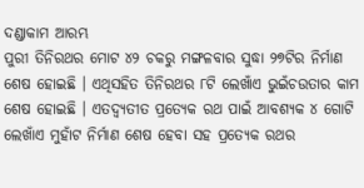ଦଣ୍ଡାକାମ ଆରମ୍ଭ
ପୁରୀ ତିନିରଥର ମୋଟ ୪୨ ଚକରୁ ମଙ୍ଗଳବାର ସୁଦ୍ଧା ୨୭ଟିର ନିର୍ମାଣ ଶେଷ ହୋଇଛି । ଏଥିସହିତ ତିନିରଥର ୮ଟି ଲେଖାଁଏ ଭୁଇଁଚଉତାର କାମ ଶେଷ ହୋଇଛି । ଏତଦ୍ବ୍ୟତୀତ ପ୍ରତ୍ୟେକ ରଥ ପାଇଁ ଆବଶ୍ୟକ ୪ ଗୋଟି ଲେଖାଁଏ ମୁହାଁଟ ନିର୍ମାଣ ଶେଷ ହେବା ସହ ପ୍ରତ୍ୟେକ ରଥର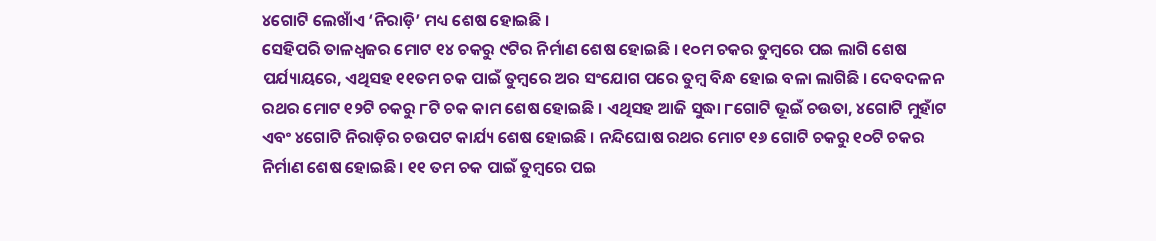୪ଗୋଟି ଲେଖାଁଏ ‘ନିରାଡ଼ି’ ମଧ୍ୟ ଶେଷ ହୋଇଛି ।
ସେହିପରି ତାଳଧ୍ୱଜର ମୋଟ ୧୪ ଚକରୁ ୯ଟିର ନିର୍ମାଣ ଶେଷ ହୋଇଛି । ୧୦ମ ଚକର ତୁମ୍ବରେ ପଇ ଲାଗି ଶେଷ ପର୍ଯ୍ୟାୟରେ, ଏଥିସହ ୧୧ତମ ଚକ ପାଇଁ ତୁମ୍ବରେ ଅର ସଂଯୋଗ ପରେ ତୁମ୍ବ ବିନ୍ଧ ହୋଇ ବଳା ଲାଗିଛି । ଦେବଦଳନ ରଥର ମୋଟ ୧୨ଟି ଚକରୁ ୮ଟି ଚକ କାମ ଶେଷ ହୋଇଛି । ଏଥିସହ ଆଜି ସୁଦ୍ଧା ୮ଗୋଟି ଭୂଇଁ ଚଉତା, ୪ଗୋଟି ମୁହାଁଟ ଏବଂ ୪ଗୋଟି ନିରାଡ଼ିର ଚଉପଟ କାର୍ଯ୍ୟ ଶେଷ ହୋଇଛି । ନନ୍ଦିଘୋଷ ରଥର ମୋଟ ୧୬ ଗୋଟି ଚକରୁ ୧୦ଟି ଚକର ନିର୍ମାଣ ଶେଷ ହୋଇଛି । ୧୧ ତମ ଚକ ପାଇଁ ତୁମ୍ବରେ ପଇ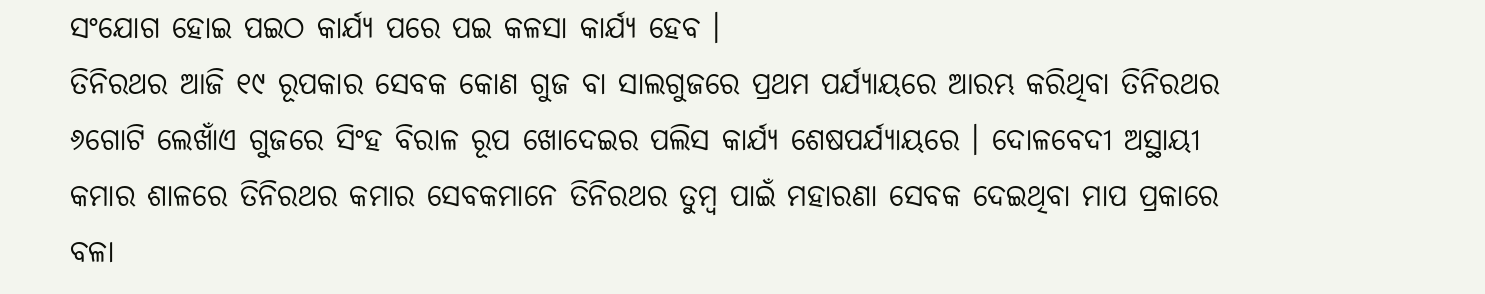ସଂଯୋଗ ହୋଇ ପଇଠ କାର୍ଯ୍ୟ ପରେ ପଇ କଳସା କାର୍ଯ୍ୟ ହେବ ।
ତିନିରଥର ଆଜି ୧୯ ରୂପକାର ସେବକ କୋଣ ଗୁଜ ବା ସାଲଗୁଜରେ ପ୍ରଥମ ପର୍ଯ୍ୟାୟରେ ଆରମ୍ଭ କରିଥିବା ତିନିରଥର ୬ଗୋଟି ଲେଖାଁଏ ଗୁଜରେ ସିଂହ ବିରାଳ ରୂପ ଖୋଦେଇର ପଲିସ କାର୍ଯ୍ୟ ଶେଷପର୍ଯ୍ୟାୟରେ । ଦୋଳବେଦୀ ଅସ୍ଥାୟୀ କମାର ଶାଳରେ ତିନିରଥର କମାର ସେବକମାନେ ତିନିରଥର ତୁମ୍ବ ପାଇଁ ମହାରଣା ସେବକ ଦେଇଥିବା ମାପ ପ୍ରକାରେ ବଳା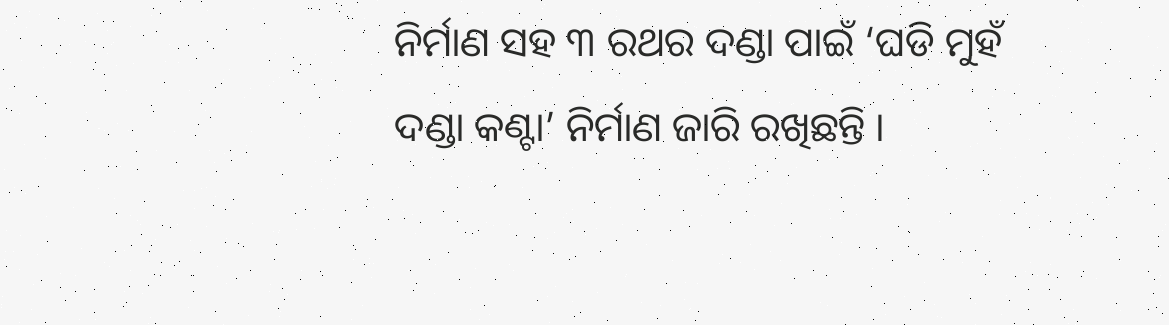ନିର୍ମାଣ ସହ ୩ ରଥର ଦଣ୍ଡା ପାଇଁ ‘ଘଡି ମୁହଁ ଦଣ୍ଡା କଣ୍ଟା’ ନିର୍ମାଣ ଜାରି ରଖିଛନ୍ତି ।